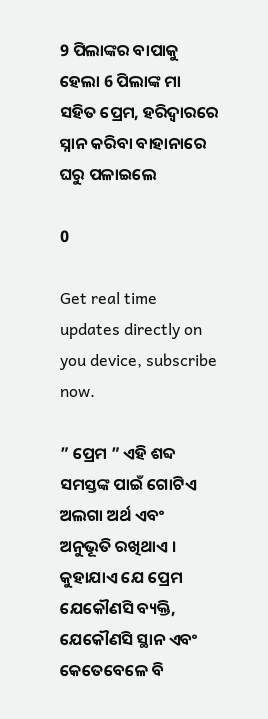9 ପିଲାଙ୍କର ବାପାକୁ ହେଲା 6 ପିଲାଙ୍କ ମା ସହିତ ପ୍ରେମ, ହରିଦ୍ଵାରରେ ସ୍ନାନ କରିବା ବାହାନାରେ ଘରୁ ପଳାଇଲେ

0

Get real time updates directly on you device, subscribe now.

” ପ୍ରେମ ” ଏହି ଶବ୍ଦ ସମସ୍ତଙ୍କ ପାଇଁ ଗୋଟିଏ ଅଲଗା ଅର୍ଥ ଏବଂ ଅନୁଭୂତି ରଖିଥାଏ । କୁହାଯାଏ ଯେ ପ୍ରେମ ଯେକୌଣସି ବ୍ୟକ୍ତି, ଯେକୌଣସି ସ୍ଥାନ ଏବଂ କେତେବେଳେ ବି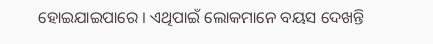ହୋଇଯାଇପାରେ । ଏଥିପାଇଁ ଲୋକମାନେ ବୟସ ଦେଖନ୍ତି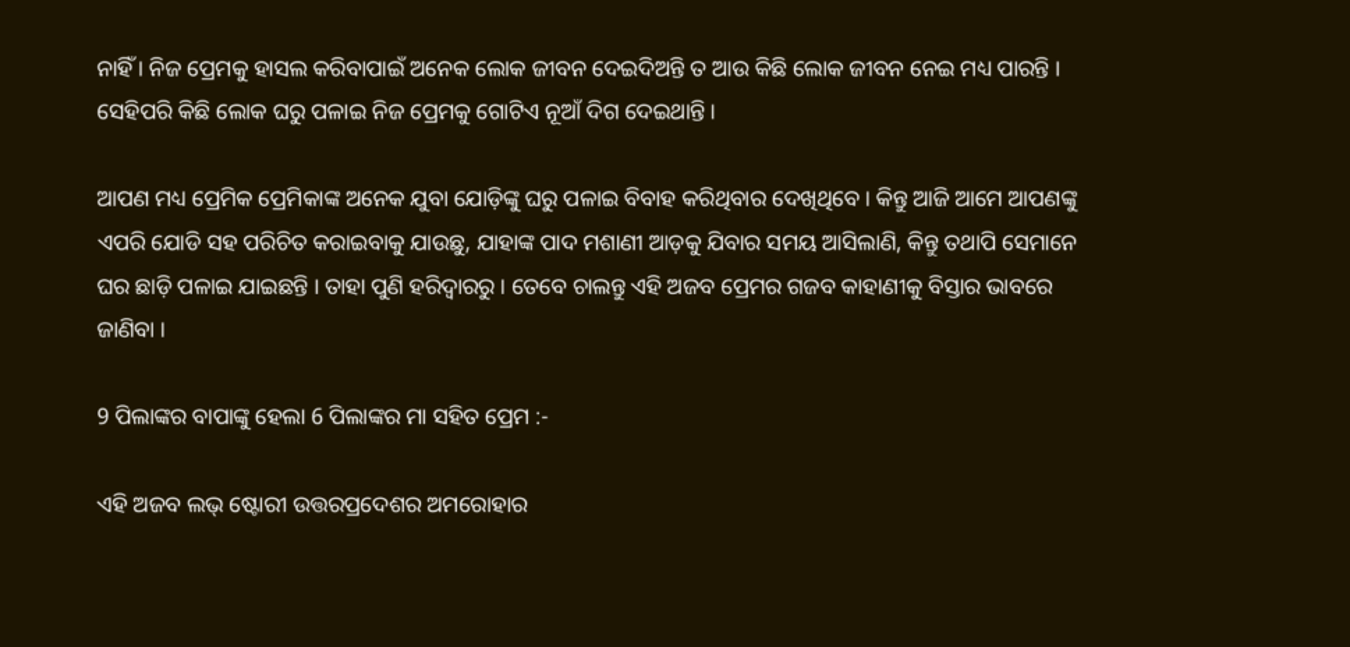ନାହିଁ । ନିଜ ପ୍ରେମକୁ ହାସଲ କରିବାପାଇଁ ଅନେକ ଲୋକ ଜୀବନ ଦେଇଦିଅନ୍ତି ତ ଆଉ କିଛି ଲୋକ ଜୀବନ ନେଇ ମଧ୍ୟ ପାରନ୍ତି । ସେହିପରି କିଛି ଲୋକ ଘରୁ ପଳାଇ ନିଜ ପ୍ରେମକୁ ଗୋଟିଏ ନୂଆଁ ଦିଗ ଦେଇଥାନ୍ତି ।

ଆପଣ ମଧ୍ୟ ପ୍ରେମିକ ପ୍ରେମିକାଙ୍କ ଅନେକ ଯୁବା ଯୋଡ଼ିଙ୍କୁ ଘରୁ ପଳାଇ ବିବାହ କରିଥିବାର ଦେଖିଥିବେ । କିନ୍ତୁ ଆଜି ଆମେ ଆପଣଙ୍କୁ ଏପରି ଯୋଡି ସହ ପରିଚିତ କରାଇବାକୁ ଯାଉଛୁ, ଯାହାଙ୍କ ପାଦ ମଶାଣୀ ଆଡ଼କୁ ଯିବାର ସମୟ ଆସିଲାଣି, କିନ୍ତୁ ତଥାପି ସେମାନେ ଘର ଛାଡ଼ି ପଳାଇ ଯାଇଛନ୍ତି । ତାହା ପୁଣି ହରିଦ୍ଵାରରୁ । ତେବେ ଚାଲନ୍ତୁ ଏହି ଅଜବ ପ୍ରେମର ଗଜବ କାହାଣୀକୁ ବିସ୍ତାର ଭାବରେ ଜାଣିବା ।

9 ପିଲାଙ୍କର ବାପାଙ୍କୁ ହେଲା 6 ପିଲାଙ୍କର ମା ସହିତ ପ୍ରେମ :-

ଏହି ଅଜବ ଲଭ୍ ଷ୍ଟୋରୀ ଉତ୍ତରପ୍ରଦେଶର ଅମରୋହାର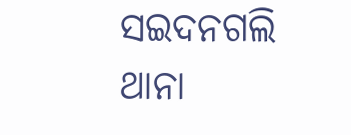ସଇଦନଗଲି ଥାନା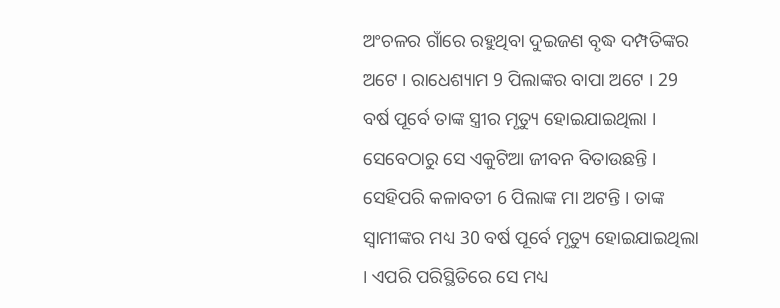ଅଂଚଳର ଗାଁରେ ରହୁଥିବା ଦୁଇଜଣ ବୃଦ୍ଧ ଦମ୍ପତିଙ୍କର ଅଟେ । ରାଧେଶ୍ୟାମ 9 ପିଲାଙ୍କର ବାପା ଅଟେ । 29 ବର୍ଷ ପୂର୍ବେ ତାଙ୍କ ସ୍ତ୍ରୀର ମୃତ୍ୟୁ ହୋଇଯାଇଥିଲା । ସେବେଠାରୁ ସେ ଏକୁଟିଆ ଜୀବନ ବିତାଉଛନ୍ତି । ସେହିପରି କଳାବତୀ 6 ପିଲାଙ୍କ ମା ଅଟନ୍ତି । ତାଙ୍କ ସ୍ଵାମୀଙ୍କର ମଧ୍ୟ 30 ବର୍ଷ ପୂର୍ବେ ମୃତ୍ୟୁ ହୋଇଯାଇଥିଲା । ଏପରି ପରିସ୍ଥିତିରେ ସେ ମଧ୍ୟ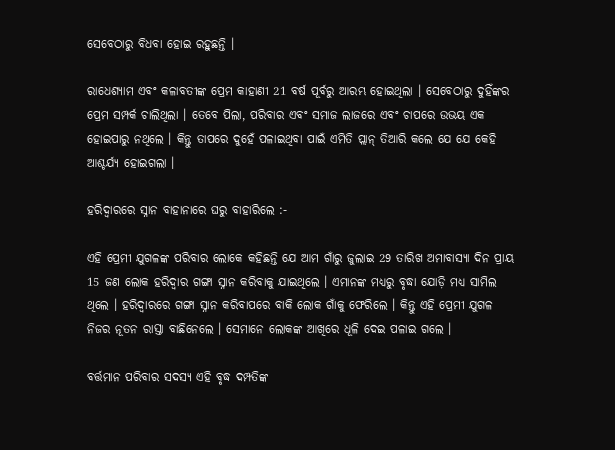ସେବେଠାରୁ ବିଧବା ହୋଇ ରହୁଛନ୍ତି ।

ରାଧେଶ୍ୟାମ ଏବଂ କଳାବତୀଙ୍କ ପ୍ରେମ କାହାଣୀ 21 ବର୍ଷ ପୂର୍ବରୁ ଆରମ୍ଭ ହୋଇଥିଲା । ସେବେଠାରୁ ଦୁହିଁଙ୍କର ପ୍ରେମ ସମ୍ପର୍କ ଚାଲିଥିଲା । ତେବେ ପିଲା, ପରିବାର ଏବଂ ସମାଜ ଲାଜରେ ଏବଂ ଚାପରେ ଉଭୟ ଏକ ହୋଇପାରୁ ନଥିଲେ । କିନ୍ତୁ ତାପରେ ଦୁହେଁ ପଳାଇଥିବା ପାଇଁ ଏମିତି ପ୍ଲାନ୍ ତିଆରି କଲେ ଯେ ଯେ କେହି ଆଶ୍ଚର୍ଯ୍ୟ ହୋଇଗଲା ।

ହରିଦ୍ଵାରରେ ସ୍ନାନ ବାହାନାରେ ଘରୁ ବାହାରିଲେ :-

ଏହି ପ୍ରେମୀ ଯୁଗଳଙ୍କ ପରିବାର ଲୋକେ କହିଛନ୍ତି ଯେ ଆମ ଗାଁରୁ ଜୁଲାଇ 29 ତାରିଖ ଅମାବାସ୍ୟା ଦିନ ପ୍ରାୟ 15 ଜଣ ଲୋକ ହରିଦ୍ଵାର ଗଙ୍ଗା ସ୍ନାନ କରିବାକୁ ଯାଇଥିଲେ । ଏମାନଙ୍କ ମଧ୍ୟରୁ ବୃଦ୍ଧା ଯୋଡ଼ି ମଧ୍ୟ ସାମିଲ ଥିଲେ । ହରିଦ୍ଵାରରେ ଗଙ୍ଗା ସ୍ନାନ କରିବାପରେ ବାକି ଲୋକ ଗାଁକୁ ଫେରିଲେ । କିନ୍ତୁ ଏହି ପ୍ରେମୀ ଯୁଗଳ ନିଜର ନୂତନ ରାସ୍ତା ବାଛିନେଲେ । ସେମାନେ ଲୋକଙ୍କ ଆଖିରେ ଧୂଳି ଦେଇ ପଳାଇ ଗଲେ ।

ବର୍ତ୍ତମାନ ପରିବାର ସଦସ୍ୟ ଏହି ବୃଦ୍ଧ ଦମ୍ପତିଙ୍କ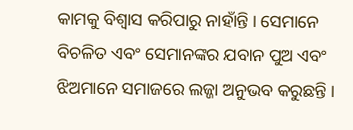କାମକୁ ବିଶ୍ଵାସ କରିପାରୁ ନାହାଁନ୍ତି । ସେମାନେ ବିଚଳିତ ଏବଂ ସେମାନଙ୍କର ଯବାନ ପୁଅ ଏବଂ ଝିଅମାନେ ସମାଜରେ ଲଜ୍ଜା ଅନୁଭବ କରୁଛନ୍ତି ।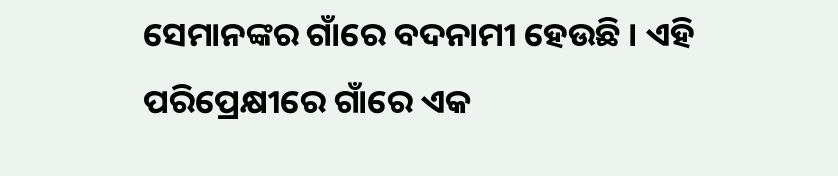ସେମାନଙ୍କର ଗାଁରେ ବଦନାମୀ ହେଉଛି । ଏହି ପରିପ୍ରେକ୍ଷୀରେ ଗାଁରେ ଏକ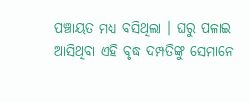ପଞ୍ଚାୟତ ମଧ୍ୟ ବସିଥିଲା । ଘରୁ ପଳାଇ ଆସିଥିବା ଏହି ବୃଦ୍ଧ ଦମ୍ପତିଙ୍କୁ ସେମାନେ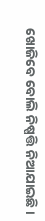ଖୋଜିବେ ବୋଲି ନିଷ୍ପତ୍ତି ନିଆଯାଇଛି ।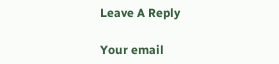Leave A Reply

Your email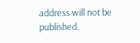address will not be published.